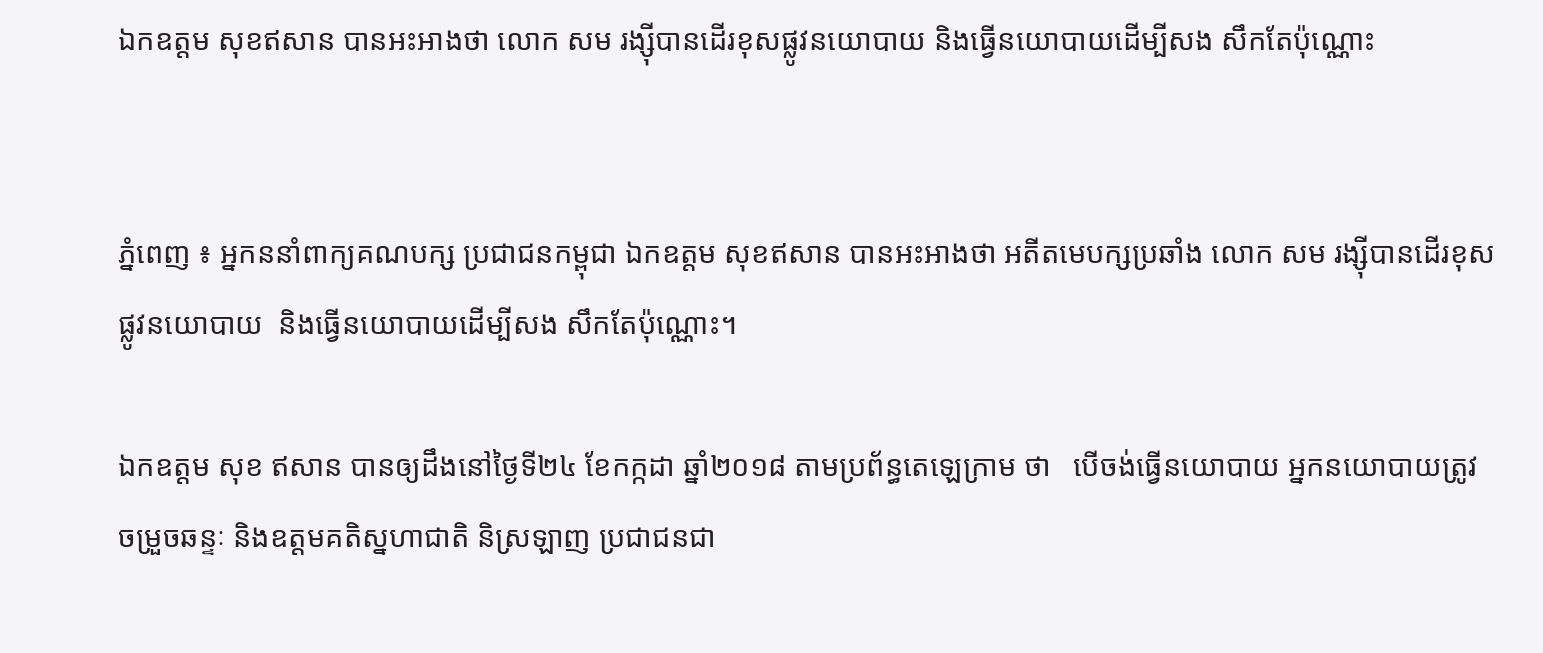ឯកឧត្តម សុខឥសាន បានអះអាងថា លោក សម រង្ស៊ីបានដើរខុសផ្លូវនយោបាយ និងធ្វើនយោបាយដើម្បីសង សឹកតែប៉ុណ្ណោះ


ភ្នំពេញ ៖ អ្នកននាំពាក្យគណបក្ស ប្រជាជនកម្ពុជា ឯកឧត្តម សុខឥសាន បានអះអាងថា អតីតមេបក្សប្រឆាំង លោក សម រង្ស៊ីបានដើរខុសផ្លូវនយោបាយ  និងធ្វើនយោបាយដើម្បីសង សឹកតែប៉ុណ្ណោះ។

ឯកឧត្តម សុខ ឥសាន បានឲ្យដឹងនៅថ្ងៃទី២៤ ខែកក្កដា ឆ្នាំ២០១៨ តាមប្រព័ន្ធតេឡេក្រាម ថា   បើចង់ធ្វើនយោបាយ អ្នកនយោបាយត្រូវចម្រួចឆន្ទៈ និងឧត្តមគតិស្នហាជាតិ និស្រឡាញ ប្រជាជនជា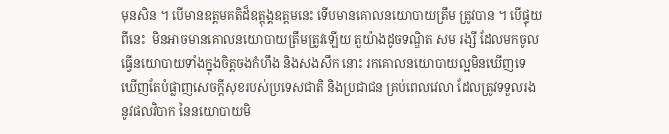មុនសិន ។ បើមានឧត្តមគតិដ៏ឧត្តុង្គឧត្តមនេះ ទើបមានគោលនយោបាយត្រឹម ត្រូវបាន ។ បើផ្ទុយពីនេះ  មិនអាចមានគោលនយោបាយត្រឹមត្រូវឡើយ តួយ៉ាងដូចទណ្ឌិត សម រង្សី ដែលមកចូលធ្វើនយោបាយទាំងក្នុងចិត្តចងកំហឹង និងសងសឹក នោះ រកគោលនយោបាយល្អមិនឃើញទេ ឃើញតែបំផ្លាញសេចក្តីសុខរបស់ប្រទេសជាតិ និងប្រជាជន គ្រប់ពេលវេលា ដែលត្រូវទទួលរងនូវផលវិបាក នៃនយោបាយមិ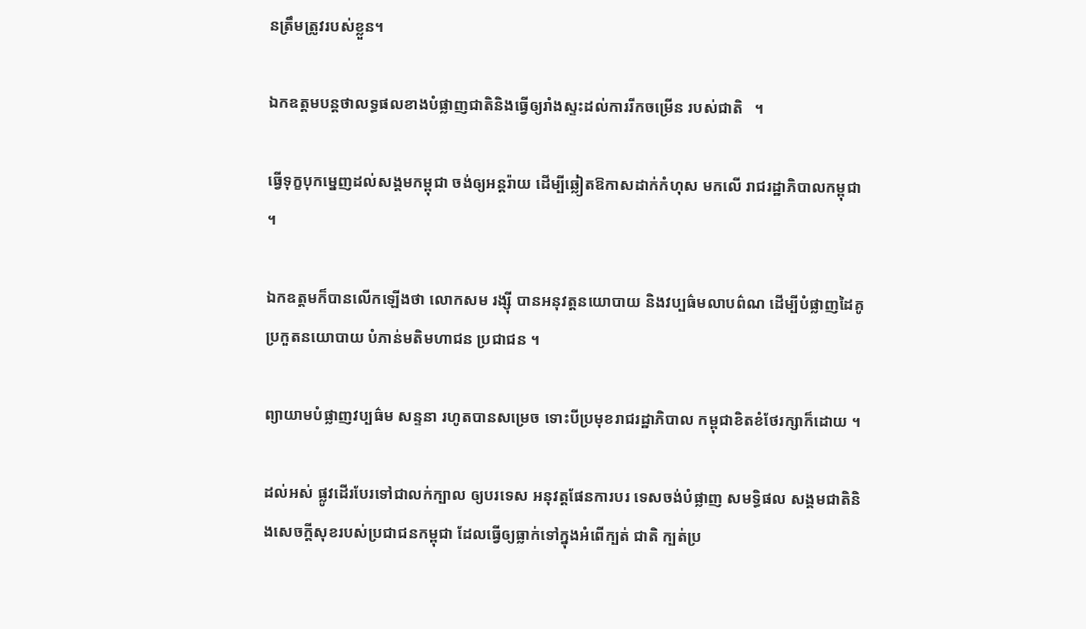នត្រឹមត្រូវរបស់ខ្លួន។

ឯកឧត្តមបន្តថាលទ្ធផលខាងបំផ្លាញជាតិនិងធ្វើឲ្យរាំងស្ទះដល់ការរីកចម្រើន របស់ជាតិ   ។

ធ្វើទុក្ខបុកម្នេញដល់សង្គមកម្ពុជា ចង់ឲ្យអន្តរ៉ាយ ដើម្បីឆ្លៀតឱកាសដាក់កំហុស មកលើ រាជរដ្ឋាភិបាលកម្ពុជា  ។

ឯកឧត្តមក៏បានលើកឡើងថា លោកសម រង្ស៊ី បានអនុវត្តនយោបាយ និងវប្បធ៌មលាបព៌ណ ដើម្បីបំផ្លាញដៃគូប្រកួតនយោបាយ បំភាន់មតិមហាជន ប្រជាជន ។

ព្យាយាមបំផ្លាញវប្បធ៌ម សន្ទនា រហូតបានសម្រេច ទោះបីប្រមុខរាជរដ្ឋាភិបាល កម្ពុជាខិតខំថែរក្សាក៏ដោយ ។

ដល់អស់ ផ្លូវដើរបែរទៅជាលក់ក្បាល ឲ្យបរទេស អនុវត្តផែនការបរ ទេសចង់បំផ្លាញ សមទ្ធិផល សង្គមជាតិនិងសេចក្តីសុខរបស់ប្រជាជនកម្ពុជា ដែលធ្វើឲ្យធ្លាក់ទៅក្នុងអំពើក្បត់ ជាតិ ក្បត់ប្រ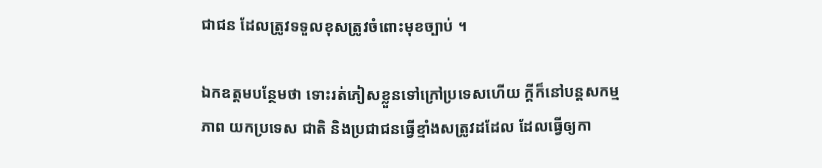ជាជន ដែលត្រូវទទួលខុសត្រូវចំពោះមុខច្បាប់ ។

ឯកឧត្តមបន្ថែមថា ទោះរត់ភៀសខ្លួនទៅក្រៅប្រទេសហើយ ក្តីក៏នៅបន្តសកម្មភាព យកប្រទេស ជាតិ និងប្រជាជនធ្វើខ្មាំងសត្រូវដដែល ដែលធ្វើឲ្យកា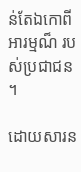ន់តែឯកោពីអារម្មណ៏ របស់ប្រជាជន ។

ដោយសារន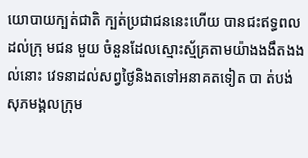យោបាយក្បត់ជាតិ ក្បត់ប្រជាជននេះហើយ បានជះឥទ្ធពលដល់ក្រុ មជន មួយ ចំនួនដែលស្មោះស្ម័គ្រតាមយ៉ាងងងឹតងងល់នោះ វេទនាដល់សព្វថ្ងៃនិងតទៅអនាគតទៀត បា ត់បង់សុភមង្គលក្រុម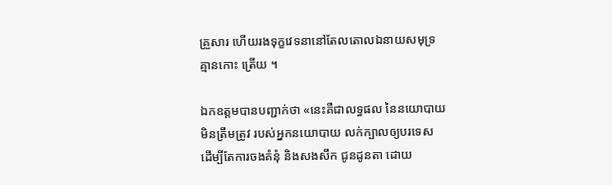គ្រួសារ ហើយរងទុក្ខវេទនានៅតែលតោលឯនាយសមុទ្រ គ្មានកោះ ត្រើយ ។

ឯកឧត្តមបានបញ្ជាក់ថា «នេះគឺជាលទ្ធផល នៃនយោបាយមិនត្រឹមត្រូវ របស់អ្នកនយោបាយ លក់ក្បាលឲ្យបរទេស ដើម្បីតែការចងគំនុំ និងសងសឹក ជូនដូនតា ដោយ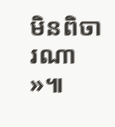មិនពិចារណា  »៕